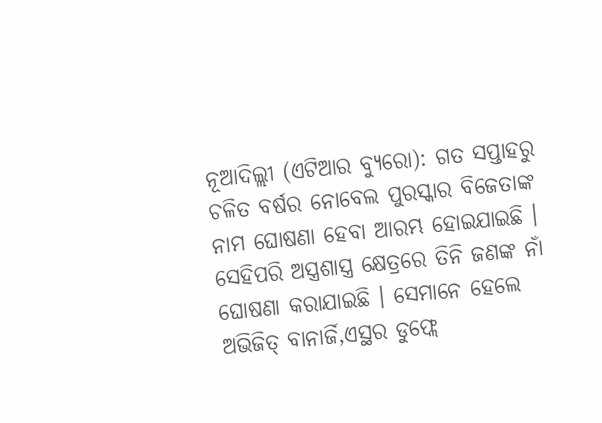ନୂଆଦିଲ୍ଲୀ (ଏଟିଆର ବ୍ୟୁରୋ): ଗତ ସପ୍ତାହରୁ ଚଳିତ ବର୍ଷର ନୋବେଲ ପୁରସ୍କାର ବିଜେତାଙ୍କ ନାମ ଘୋଷଣା ହେବା ଆରମ୍ଭ ହୋଇଯାଇଛି । ସେହିପରି ଅସ୍ତ୍ରଶାସ୍ତ୍ର କ୍ଷେତ୍ରରେ ତିନି ଜଣଙ୍କ ନାଁ ଘୋଷଣା କରାଯାଇଛି । ସେମାନେ ହେଲେ ଅଭିଜିତ୍ ବାନାର୍ଜି,ଏସ୍ଥର ଡୁଫ୍ଲେ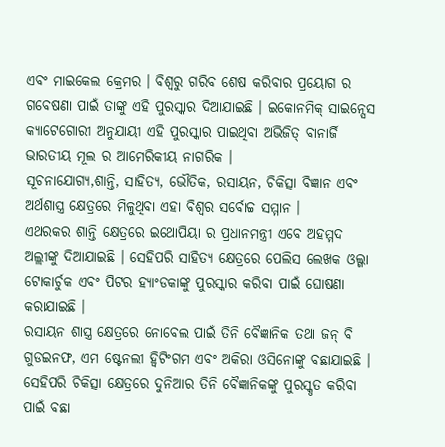ଏବଂ ମାଇକେଲ କ୍ରେମର । ବିଶ୍ୱରୁ ଗରିବ ଶେଷ କରିବାର ପ୍ରୟୋଗ ର ଗବେଷଣା ପାଇଁ ତାଙ୍କୁ ଏହି ପୁରସ୍କାର ଦିଆଯାଇଛି । ଇକୋନମିକ୍ ସାଇନ୍ସେସ କ୍ୟାଟେଗୋରୀ ଅନୁଯାୟୀ ଏହି ପୁରସ୍କାର ପାଇଥିବା ଅଭିଜିତ୍ ବାନାର୍ଜି ଭାରତୀୟ ମୂଲ ର ଆମେରିକୀୟ ନାଗରିକ ।
ସୂଚନାଯୋଗ୍ୟ,ଶାନ୍ତି, ସାହିତ୍ୟ, ଭୌତିକ, ରସାୟନ, ଚିକିତ୍ସା ବିଜ୍ଞାନ ଏବଂ ଅର୍ଥଶାସ୍ତ୍ର କ୍ଷେତ୍ରରେ ମିଳୁଥିବା ଏହା ବିଶ୍ୱର ସର୍ବୋଚ୍ଚ ସମ୍ମାନ ।
ଏଥରକର ଶାନ୍ତି କ୍ଷେତ୍ରରେ ଇଥୋପିୟା ର ପ୍ରଧାନମନ୍ତ୍ରୀ ଏବେ ଅହମ୍ମଦ ଅଲ୍ଲୀଙ୍କୁ ଦିଆଯାଇଛି । ସେହିପରି ସାହିତ୍ୟ କ୍ଷେତ୍ରରେ ପେଲିସ ଲେଖକ ଓଲ୍ଗା ଟୋକାର୍ଚୁକ ଏବଂ ପିଟର ହ୍ୟାଂଡକାଙ୍କୁ ପୁରସ୍କାର କରିବା ପାଇଁ ଘୋଷଣା କରାଯାଇଛି ।
ରସାୟନ ଶାସ୍ତ୍ର କ୍ଷେତ୍ରରେ ନୋବେଲ ପାଇଁ ତିନି ବୈଜ୍ଞାନିକ ତଥା ଜନ୍ ବି ଗୁଡଇନଫ, ଏମ ଷ୍ଟେନଲୀ ହ୍ୱିଟିଂଗମ ଏବଂ ଅକିରା ଓସିନୋଙ୍କୁ ବଛାଯାଇଛି । ସେହିପରି ଚିକିତ୍ସା କ୍ଷେତ୍ରରେ ଦୁନିଆର ତିନି ବୈଜ୍ଞାନିକଙ୍କୁ ପୁରସ୍କୃତ କରିବା ପାଇଁ ବଛା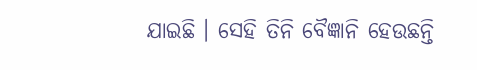ଯାଇଛି । ସେହି ତିନି ବୈଜ୍ଞାନି ହେଉଛନ୍ତି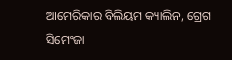ଆମେରିକାର ବିଲିୟମ କ୍ୟାଲିନ, ଗ୍ରେଗ ସିମେଂଜା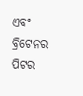ଏବଂ ବ୍ରିଟେନର ପିଟର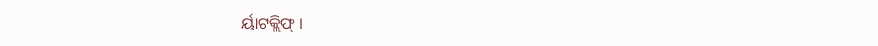ର୍ୟାଟକ୍ଲିଫ୍ ।